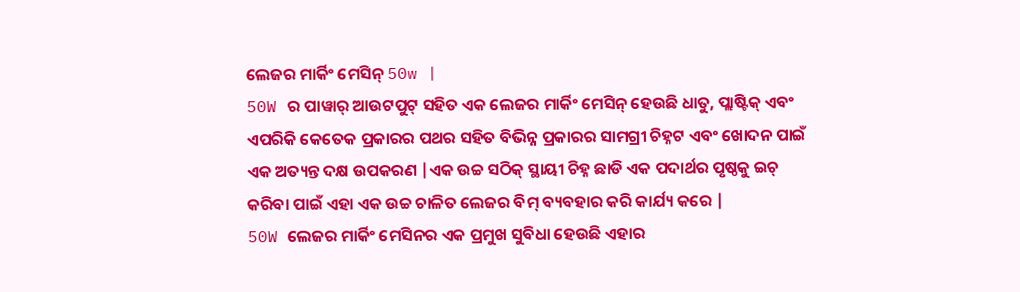ଲେଜର ମାର୍କିଂ ମେସିନ୍ 50w |
50W ର ପାୱାର୍ ଆଉଟପୁଟ୍ ସହିତ ଏକ ଲେଜର ମାର୍କିଂ ମେସିନ୍ ହେଉଛି ଧାତୁ, ପ୍ଲାଷ୍ଟିକ୍ ଏବଂ ଏପରିକି କେତେକ ପ୍ରକାରର ପଥର ସହିତ ବିଭିନ୍ନ ପ୍ରକାରର ସାମଗ୍ରୀ ଚିହ୍ନଟ ଏବଂ ଖୋଦନ ପାଇଁ ଏକ ଅତ୍ୟନ୍ତ ଦକ୍ଷ ଉପକରଣ |ଏକ ଉଚ୍ଚ ସଠିକ୍ ସ୍ଥାୟୀ ଚିହ୍ନ ଛାଡି ଏକ ପଦାର୍ଥର ପୃଷ୍ଠକୁ ଇଚ୍ କରିବା ପାଇଁ ଏହା ଏକ ଉଚ୍ଚ ଚାଳିତ ଲେଜର ବିମ୍ ବ୍ୟବହାର କରି କାର୍ଯ୍ୟ କରେ |
50W ଲେଜର ମାର୍କିଂ ମେସିନର ଏକ ପ୍ରମୁଖ ସୁବିଧା ହେଉଛି ଏହାର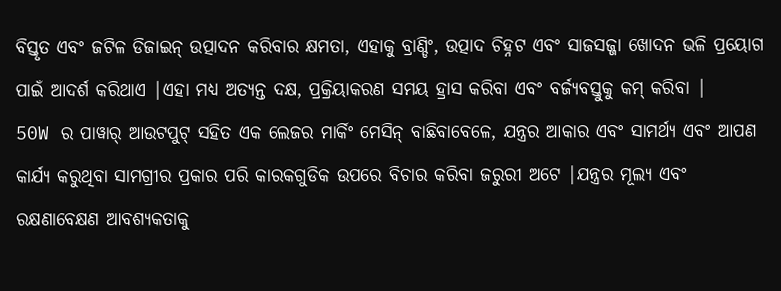ବିସ୍ତୃତ ଏବଂ ଜଟିଳ ଡିଜାଇନ୍ ଉତ୍ପାଦନ କରିବାର କ୍ଷମତା, ଏହାକୁ ବ୍ରାଣ୍ଡିଂ, ଉତ୍ପାଦ ଚିହ୍ନଟ ଏବଂ ସାଜସଜ୍ଜା ଖୋଦନ ଭଳି ପ୍ରୟୋଗ ପାଇଁ ଆଦର୍ଶ କରିଥାଏ |ଏହା ମଧ୍ୟ ଅତ୍ୟନ୍ତ ଦକ୍ଷ, ପ୍ରକ୍ରିୟାକରଣ ସମୟ ହ୍ରାସ କରିବା ଏବଂ ବର୍ଜ୍ୟବସ୍ତୁକୁ କମ୍ କରିବା |
50W ର ପାୱାର୍ ଆଉଟପୁଟ୍ ସହିତ ଏକ ଲେଜର ମାର୍କିଂ ମେସିନ୍ ବାଛିବାବେଳେ, ଯନ୍ତ୍ରର ଆକାର ଏବଂ ସାମର୍ଥ୍ୟ ଏବଂ ଆପଣ କାର୍ଯ୍ୟ କରୁଥିବା ସାମଗ୍ରୀର ପ୍ରକାର ପରି କାରକଗୁଡିକ ଉପରେ ବିଚାର କରିବା ଜରୁରୀ ଅଟେ |ଯନ୍ତ୍ରର ମୂଲ୍ୟ ଏବଂ ରକ୍ଷଣାବେକ୍ଷଣ ଆବଶ୍ୟକତାକୁ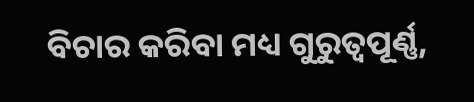ବିଚାର କରିବା ମଧ୍ୟ ଗୁରୁତ୍ୱପୂର୍ଣ୍ଣ,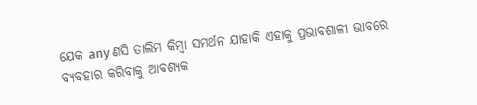ଯେକ any ଣସି ତାଲିମ କିମ୍ବା ସମର୍ଥନ ଯାହାକି ଏହାକୁ ପ୍ରଭାବଶାଳୀ ଭାବରେ ବ୍ୟବହାର କରିବାକୁ ଆବଶ୍ୟକ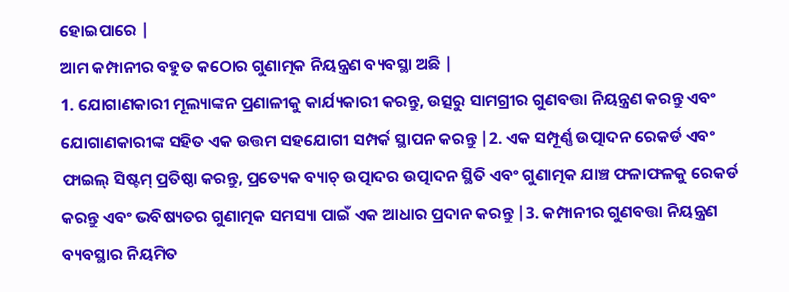ହୋଇପାରେ |
ଆମ କମ୍ପାନୀର ବହୁତ କଠୋର ଗୁଣାତ୍ମକ ନିୟନ୍ତ୍ରଣ ବ୍ୟବସ୍ଥା ଅଛି |
1. ଯୋଗାଣକାରୀ ମୂଲ୍ୟାଙ୍କନ ପ୍ରଣାଳୀକୁ କାର୍ଯ୍ୟକାରୀ କରନ୍ତୁ, ଉତ୍ସରୁ ସାମଗ୍ରୀର ଗୁଣବତ୍ତା ନିୟନ୍ତ୍ରଣ କରନ୍ତୁ ଏବଂ ଯୋଗାଣକାରୀଙ୍କ ସହିତ ଏକ ଉତ୍ତମ ସହଯୋଗୀ ସମ୍ପର୍କ ସ୍ଥାପନ କରନ୍ତୁ |2. ଏକ ସମ୍ପୂର୍ଣ୍ଣ ଉତ୍ପାଦନ ରେକର୍ଡ ଏବଂ ଫାଇଲ୍ ସିଷ୍ଟମ୍ ପ୍ରତିଷ୍ଠା କରନ୍ତୁ, ପ୍ରତ୍ୟେକ ବ୍ୟାଚ୍ ଉତ୍ପାଦର ଉତ୍ପାଦନ ସ୍ଥିତି ଏବଂ ଗୁଣାତ୍ମକ ଯାଞ୍ଚ ଫଳାଫଳକୁ ରେକର୍ଡ କରନ୍ତୁ ଏବଂ ଭବିଷ୍ୟତର ଗୁଣାତ୍ମକ ସମସ୍ୟା ପାଇଁ ଏକ ଆଧାର ପ୍ରଦାନ କରନ୍ତୁ |3. କମ୍ପାନୀର ଗୁଣବତ୍ତା ନିୟନ୍ତ୍ରଣ ବ୍ୟବସ୍ଥାର ନିୟମିତ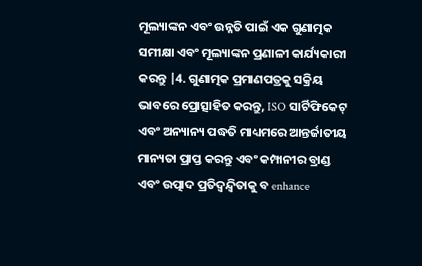ମୂଲ୍ୟାଙ୍କନ ଏବଂ ଉନ୍ନତି ପାଇଁ ଏକ ଗୁଣାତ୍ମକ ସମୀକ୍ଷା ଏବଂ ମୂଲ୍ୟାଙ୍କନ ପ୍ରଣାଳୀ କାର୍ଯ୍ୟକାରୀ କରନ୍ତୁ |4. ଗୁଣାତ୍ମକ ପ୍ରମାଣପତ୍ରକୁ ସକ୍ରିୟ ଭାବରେ ପ୍ରୋତ୍ସାହିତ କରନ୍ତୁ, ISO ସାର୍ଟିଫିକେଟ୍ ଏବଂ ଅନ୍ୟାନ୍ୟ ପଦ୍ଧତି ମାଧ୍ୟମରେ ଆନ୍ତର୍ଜାତୀୟ ମାନ୍ୟତା ପ୍ରାପ୍ତ କରନ୍ତୁ ଏବଂ କମ୍ପାନୀର ବ୍ରାଣ୍ଡ ଏବଂ ଉତ୍ପାଦ ପ୍ରତିଦ୍ୱନ୍ଦ୍ୱିତାକୁ ବ enhance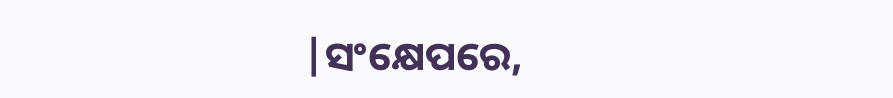|ସଂକ୍ଷେପରେ,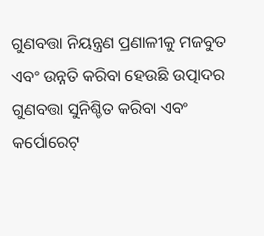ଗୁଣବତ୍ତା ନିୟନ୍ତ୍ରଣ ପ୍ରଣାଳୀକୁ ମଜବୁତ ଏବଂ ଉନ୍ନତି କରିବା ହେଉଛି ଉତ୍ପାଦର ଗୁଣବତ୍ତା ସୁନିଶ୍ଚିତ କରିବା ଏବଂ କର୍ପୋରେଟ୍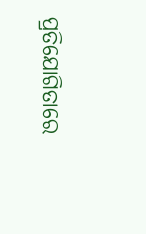ପ୍ରତିଯୋଗିତାରେ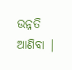ଉନ୍ନତି ଆଣିବା |